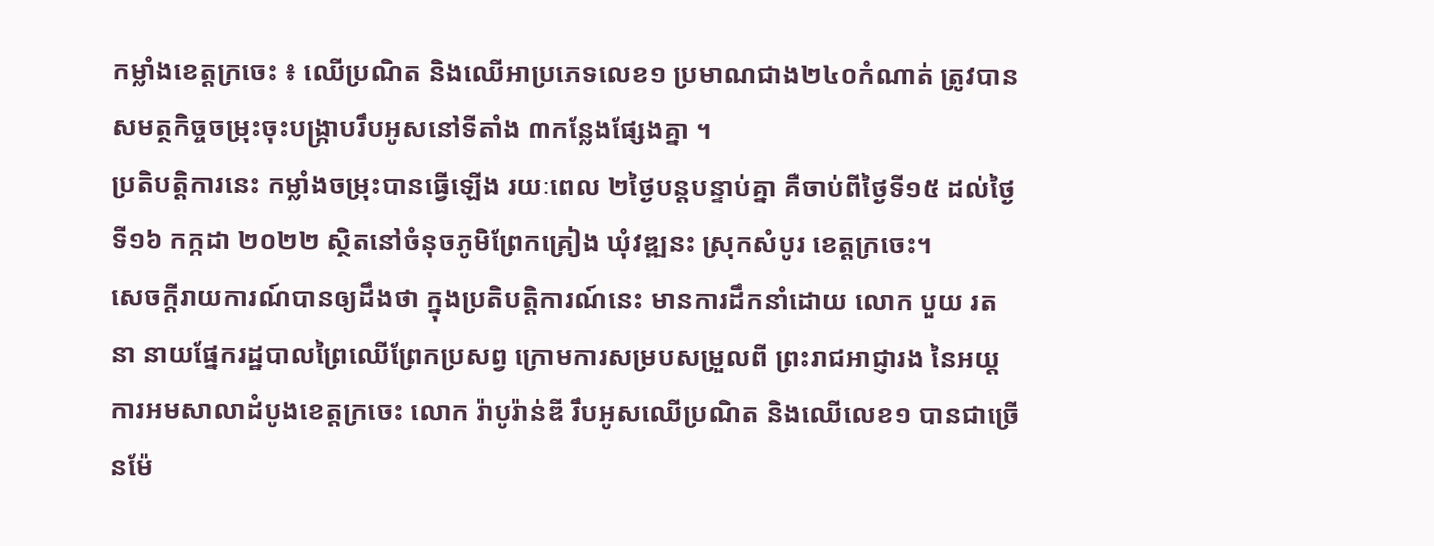កម្លាំងខេត្តក្រចេះ ៖ ឈើប្រណិត និងឈើអាប្រភេទលេខ១ ប្រមាណជាង២៤០កំណាត់ ត្រូវបានសមត្ថកិច្ចចម្រុះចុះបង្ក្រាបរឹបអូសនៅទីតាំង ៣កន្លែងផ្សែងគ្នា ។
ប្រតិបត្តិការនេះ កម្លាំងចម្រុះបានធ្វើឡើង រយៈពេល ២ថ្ងៃបន្តបន្ទាប់គ្នា គឺចាប់ពីថ្ងៃទី១៥ ដល់ថ្ងៃទី១៦ កក្កដា ២០២២ ស្ថិតនៅចំនុចភូមិព្រែកគ្រៀង ឃុំវឌ្ឍនះ ស្រុកសំបូរ ខេត្តក្រចេះ។
សេចក្តីរាយការណ៍បានឲ្យដឹងថា ក្នុងប្រតិបត្តិការណ៍នេះ មានការដឹកនាំដោយ លោក បួយ រតនា នាយផ្នែករដ្ឋបាលព្រៃឈើព្រែកប្រសព្វ ក្រោមការសម្របសម្រួលពី ព្រះរាជអាជ្ញារង នៃអយ្តការអមសាលាដំបូងខេត្តក្រចេះ លោក រ៉ាបូរ៉ាន់ឌី រឹបអូសឈើប្រណិត និងឈើលេខ១ បានជាច្រើនម៉ែ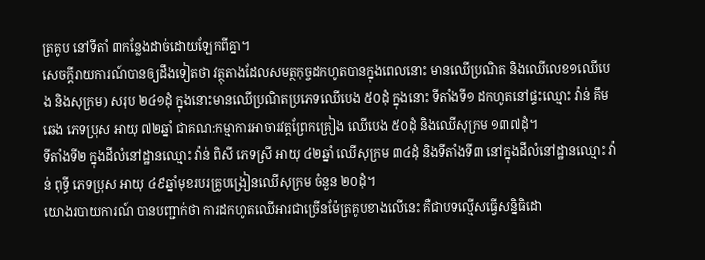ត្រគូប នៅទីតាំ ៣កន្លែងដាច់ដោយឡែកពីគ្នា។
សេចក្តីរាយការណ៍បានឲ្យដឹងទៀតថា វត្ថុតាងដែលសមត្ថកុច្ចដកហូតបានក្នុងពេលនោះ មានឈើប្រណិត និងឈើលេខ១ឈើបេង និងសុក្រម) សរុប ២៤១ដុំ ក្នុងនោះមានឈើប្រណិតប្រភេទឈើបេង ៥០ដុំ ក្នុងនោះ ទីតាំងទី១ ដកហូតនៅផ្ទះឈ្មោះ វ៉ាន់ គឹមឆេង ភេទប្រុស អាយុ ៧២ឆ្នាំ ជាគណ:កម្មាការអាចារវត្តព្រែកគ្រៀង ឈើបេង ៥០ដុំ និងឈើសុក្រម ១៣៧ដុំ។
ទីតាំងទី២ ក្នុងដីលំនៅដ្ឋានឈ្មោះ វ៉ាន់ ពិសី ភេទស្រី អាយុ ៤២ឆ្នាំ ឈើសុក្រម ៣៤ដុំ និងទីតាំងទី៣ នៅក្នុងដីលំនៅដ្ឋានឈ្មោះ វ៉ាន់ ពុទ្ធី ភេទប្រុស អាយុ ៤៩ឆ្នាំមុខរបរគ្រូបង្រៀនឈើសុក្រម ចំនួន ២០ដុំ។
យោងរបាយការណ៍ បានបញ្ជាក់ថា ការដកហូតឈើអារជាច្រើនម៉ែត្រគូបខាងលើនេះ គឺជាបទល្មើសធ្វើសន្និធិដោ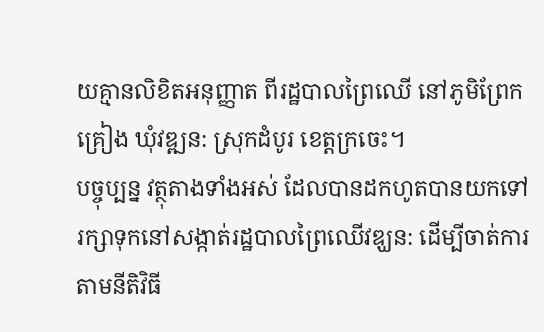យគ្មានលិខិតអនុញ្ញាត ពីរដ្ឋបាលព្រៃឈើ នៅភូមិព្រែកគ្រៀង ឃុំវឌ្ឍន: ស្រុកដំបូរ ខេត្តក្រចេះ។
បច្ចុប្បន្ន វត្ថុតាងទាំងអស់ ដែលបានដកហូតបានយកទៅរក្សាទុកនៅសង្កាត់រដ្ឋបាលព្រៃឈើវឌ្ឃន: ដើម្បីចាត់ការតាមនីតិវិធី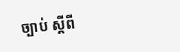ច្បាប់ ស្តីពី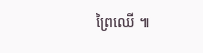ព្រៃឈើ ៕